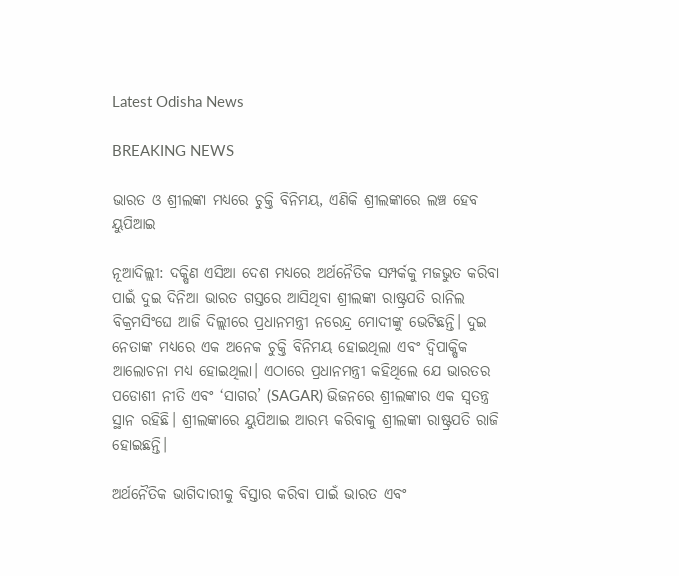Latest Odisha News

BREAKING NEWS

ଭାରତ ଓ ଶ୍ରୀଲଙ୍କା ମଧ୍ୟରେ ଚୁକ୍ତି ବିନିମୟ, ଏଣିକି ଶ୍ରୀଲଙ୍କାରେ ଲଞ୍ଚ ହେବ ୟୁପିଆଇ

ନୂଆଦିଲ୍ଲୀ: ଦକ୍ଷିଣ ଏସିଆ ଦେଶ ମଧ୍ୟରେ ଅର୍ଥନୈତିକ ସମ୍ପର୍କକୁ ମଜଭୁତ କରିବା ପାଇଁ ଦୁଇ ଦିନିଆ ଭାରତ ଗସ୍ତରେ ଆସିଥିବା ଶ୍ରୀଲଙ୍କା ରାଷ୍ଟ୍ରପତି ରାନିଲ ବିକ୍ରମସିଂଘେ ଆଜି ଦିଲ୍ଲୀରେ ପ୍ରଧାନମନ୍ତ୍ରୀ ନରେନ୍ଦ୍ର ମୋଦୀଙ୍କୁ ଭେଟିଛନ୍ତି। ଦୁଇ ନେତାଙ୍କ ମଧ୍ୟରେ ଏକ ଅନେକ ଚୁକ୍ତି ବିନିମୟ ହୋଇଥିଲା ଏବଂ ଦ୍ୱିପାକ୍ଷିକ ଆଲୋଚନା ମଧ୍ୟ ହୋଇଥିଲା। ଏଠାରେ ପ୍ରଧାନମନ୍ତ୍ରୀ କହିଥିଲେ ଯେ ଭାରତର ପଡୋଶୀ ନୀତି ଏବଂ ‘ସାଗର’ (SAGAR) ଭିଜନରେ ଶ୍ରୀଲଙ୍କାର ଏକ ସ୍ୱତନ୍ତ୍ର ସ୍ଥାନ ରହିଛି। ଶ୍ରୀଲଙ୍କାରେ ୟୁପିଆଇ ଆରମ୍ଭ କରିବାକୁ ଶ୍ରୀଲଙ୍କା ରାଷ୍ଟ୍ରପତି ରାଜି ହୋଇଛନ୍ତି।

ଅର୍ଥନୈତିକ ଭାଗିଦାରୀକୁ ବିସ୍ତାର କରିବା ପାଇଁ ଭାରତ ଏବଂ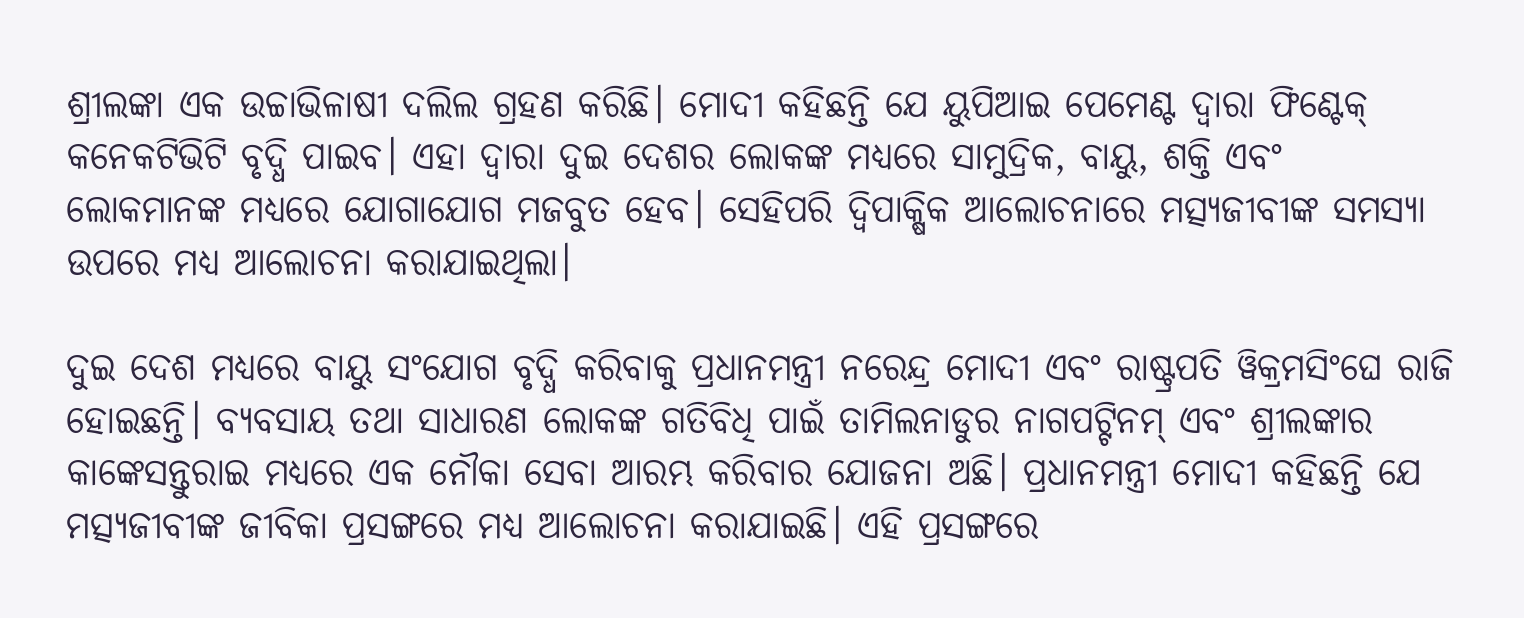ଶ୍ରୀଲଙ୍କା ଏକ ଉଚ୍ଚାଭିଳାଷୀ ଦଲିଲ ଗ୍ରହଣ କରିଛି। ମୋଦୀ କହିଛନ୍ତି ଯେ ୟୁପିଆଇ ପେମେଣ୍ଟ ଦ୍ୱାରା ଫିଣ୍ଟେକ୍ କନେକଟିଭିଟି ବୃଦ୍ଧି ପାଇବ। ଏହା ଦ୍ୱାରା ଦୁଇ ଦେଶର ଲୋକଙ୍କ ମଧ୍ୟରେ ସାମୁଦ୍ରିକ, ବାୟୁ, ଶକ୍ତି ଏବଂ ଲୋକମାନଙ୍କ ମଧ୍ୟରେ ଯୋଗାଯୋଗ ମଜବୁତ ହେବ। ସେହିପରି ଦ୍ୱିପାକ୍ଷିକ ଆଲୋଚନାରେ ମତ୍ସ୍ୟଜୀବୀଙ୍କ ସମସ୍ୟା ଉପରେ ମଧ୍ୟ ଆଲୋଚନା କରାଯାଇଥିଲା।

ଦୁଇ ଦେଶ ମଧ୍ୟରେ ବାୟୁ ସଂଯୋଗ ବୃଦ୍ଧି କରିବାକୁ ପ୍ରଧାନମନ୍ତ୍ରୀ ନରେନ୍ଦ୍ର ମୋଦୀ ଏବଂ ରାଷ୍ଟ୍ରପତି ୱିକ୍ରମସିଂଘେ ରାଜି ହୋଇଛନ୍ତି। ବ୍ୟବସାୟ ତଥା ସାଧାରଣ ଲୋକଙ୍କ ଗତିବିଧି ପାଇଁ ତାମିଲନାଡୁର ନାଗପଟ୍ଟିନମ୍ ଏବଂ ଶ୍ରୀଲଙ୍କାର କାଙ୍କେସନ୍ତୁରାଇ ମଧ୍ୟରେ ଏକ ନୌକା ସେବା ଆରମ୍ଭ କରିବାର ଯୋଜନା ଅଛି। ପ୍ରଧାନମନ୍ତ୍ରୀ ମୋଦୀ କହିଛନ୍ତି ଯେ ମତ୍ସ୍ୟଜୀବୀଙ୍କ ଜୀବିକା ପ୍ରସଙ୍ଗରେ ମଧ୍ୟ ଆଲୋଚନା କରାଯାଇଛି। ଏହି ପ୍ରସଙ୍ଗରେ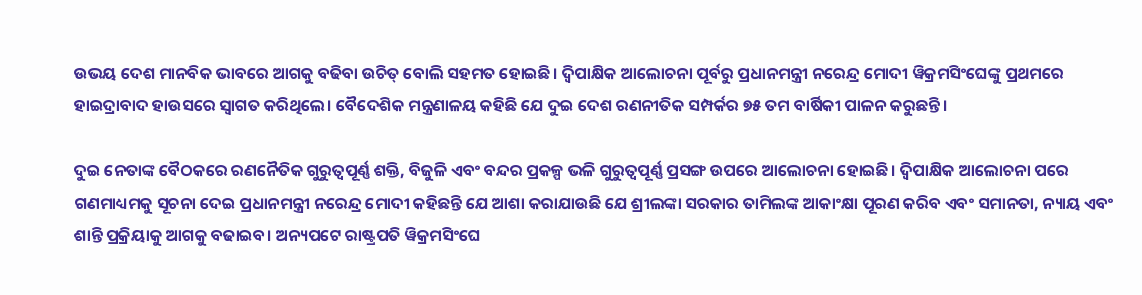ଉଭୟ ଦେଶ ମାନବିକ ଭାବରେ ଆଗକୁ ବଢିବା ଉଚିତ୍ ବୋଲି ସହମତ ହୋଇଛି। ଦ୍ୱିପାକ୍ଷିକ ଆଲୋଚନା ପୂର୍ବରୁ ପ୍ରଧାନମନ୍ତ୍ରୀ ନରେନ୍ଦ୍ର ମୋଦୀ ୱିକ୍ରମସିଂଘେଙ୍କୁ ପ୍ରଥମରେ ହାଇଦ୍ରାବାଦ ହାଉସରେ ସ୍ୱାଗତ କରିଥିଲେ। ବୈଦେଶିକ ମନ୍ତ୍ରଣାଳୟ କହିଛି ଯେ ଦୁଇ ଦେଶ ରଣନୀତିକ ସମ୍ପର୍କର ୭୫ ତମ ବାର୍ଷିକୀ ପାଳନ କରୁଛନ୍ତି।

ଦୁଇ ନେତାଙ୍କ ବୈଠକରେ ରଣନୈତିକ ଗୁରୁତ୍ୱପୂର୍ଣ୍ଣ ଶକ୍ତି, ବିଜୁଳି ଏବଂ ବନ୍ଦର ପ୍ରକଳ୍ପ ଭଳି ଗୁରୁତ୍ୱପୂର୍ଣ୍ଣ ପ୍ରସଙ୍ଗ ଉପରେ ଆଲୋଚନା ହୋଇଛି। ଦ୍ୱିପାକ୍ଷିକ ଆଲୋଚନା ପରେ ଗଣମାଧ୍ୟମକୁ ସୂଚନା ଦେଇ ପ୍ରଧାନମନ୍ତ୍ରୀ ନରେନ୍ଦ୍ର ମୋଦୀ କହିଛନ୍ତି ଯେ ଆଶା କରାଯାଉଛି ଯେ ଶ୍ରୀଲଙ୍କା ସରକାର ତାମିଲଙ୍କ ଆକାଂକ୍ଷା ପୂରଣ କରିବ ଏବଂ ସମାନତା, ନ୍ୟାୟ ଏବଂ ଶାନ୍ତି ପ୍ରକ୍ରିୟାକୁ ଆଗକୁ ବଢାଇବ। ଅନ୍ୟପଟେ ରାଷ୍ଟ୍ରପତି ୱିକ୍ରମସିଂଘେ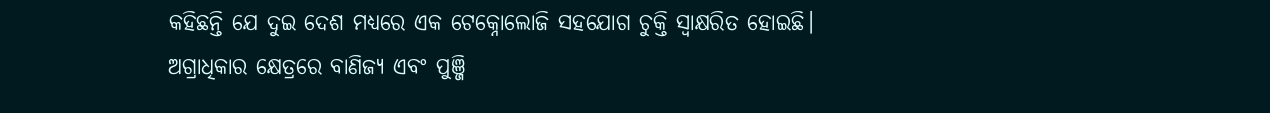କହିଛନ୍ତି ଯେ ଦୁଇ ଦେଶ ମଧ୍ୟରେ ଏକ ଟେକ୍ନୋଲୋଜି ସହଯୋଗ ଚୁକ୍ତି ସ୍ୱାକ୍ଷରିତ ହୋଇଛି। ଅଗ୍ରାଧିକାର କ୍ଷେତ୍ରରେ ବାଣିଜ୍ୟ ଏବଂ ପୁଞ୍ଜି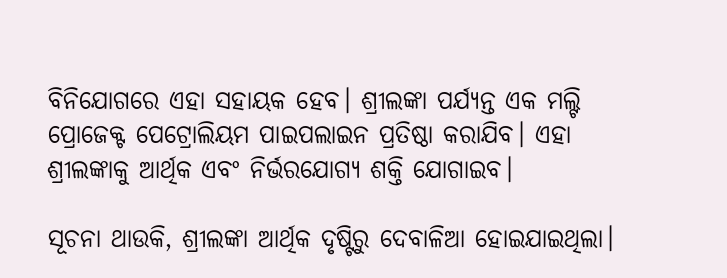ବିନିଯୋଗରେ ଏହା ସହାୟକ ହେବ। ଶ୍ରୀଲଙ୍କା ପର୍ଯ୍ୟନ୍ତ ଏକ ମଲ୍ଟି ପ୍ରୋଜେକ୍ଟ ପେଟ୍ରୋଲିୟମ ପାଇପଲାଇନ ପ୍ରତିଷ୍ଠା କରାଯିବ। ଏହା ଶ୍ରୀଲଙ୍କାକୁ ଆର୍ଥିକ ଏବଂ ନିର୍ଭରଯୋଗ୍ୟ ଶକ୍ତି ଯୋଗାଇବ।

ସୂଚନା ଥାଉକି, ଶ୍ରୀଲଙ୍କା ଆର୍ଥିକ ଦୃଷ୍ଟିରୁ ଦେବାଳିଆ ହୋଇଯାଇଥିଲା।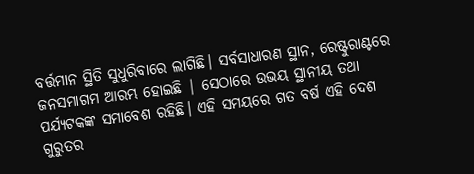ବର୍ତ୍ତମାନ ସ୍ଥିତି ସୁଧୁରିବାରେ ଲାଗିଛି। ସର୍ବସାଧାରଣ ସ୍ଥାନ, ରେଷ୍ଟୁରାଣ୍ଟରେ ଜନସମାଗମ ଆରମ୍ଭ ହୋଇଛି | ସେଠାରେ ଉଭୟ ସ୍ଥାନୀୟ ତଥା ପର୍ଯ୍ୟଟକଙ୍କ ସମାବେଶ ରହିଛି। ଏହି ସମୟରେ ଗତ ବର୍ଷ ଏହି ଦେଶ ଗୁରୁତର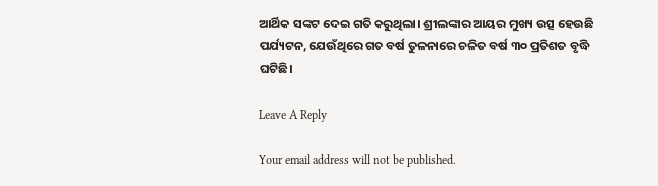ଆର୍ଥିକ ସଙ୍କଟ ଦେଇ ଗତି କରୁଥିଲା। ଶ୍ରୀଲଙ୍କାର ଆୟର ମୁଖ୍ୟ ଉତ୍ସ ହେଉଛି ପର୍ଯ୍ୟଟନ, ଯେଉଁଥିରେ ଗତ ବର୍ଷ ତୁଳନାରେ ଚଳିତ ବର୍ଷ ୩୦ ପ୍ରତିଶତ ବୃଦ୍ଧି ଘଟିଛି।

Leave A Reply

Your email address will not be published.